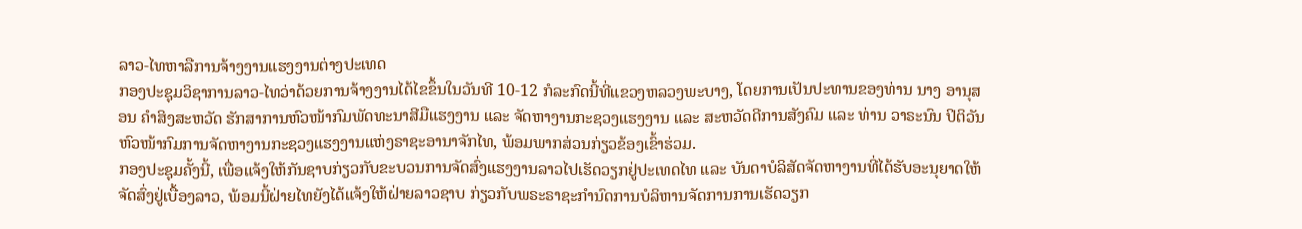ລາວ-ໄທຫາລືການຈ້າງງານແຮງງານຕ່າງປະເທດ
ກອງປະຊຸມວິຊາການລາວ-ໄທວ່າດ້ວຍການຈ້າງງານໄດ້ໄຂຂຶ້ນໃນວັນທີ 10-12 ກໍລະກົດນີ້ທີ່ແຂວງຫລວງພະບາງ, ໂດຍການເປັນປະທານຂອງທ່ານ ນາງ ອານຸສອນ ຄຳສິງສະຫວັດ ຮັກສາການຫົວໜ້າກົມພັດທະນາສີມືແຮງງານ ແລະ ຈັດຫາງານກະຊວງແຮງງານ ແລະ ສະຫວັດດີການສັງຄົມ ແລະ ທ່ານ ວາຣະນົນ ປິຕິວັນ ຫົວໜ້າກົມການຈັດຫາງານກະຊວງແຮງງານແຫ່ງຣາຊະອານາຈັກໄທ, ພ້ອມພາກສ່ວນກ່ຽວຂ້ອງເຂົ້າຮ່ວມ.
ກອງປະຊຸມຄັ້ງນີ້, ເພື່ອແຈ້ງໃຫ້ກັນຊາບກ່ຽວກັບຂະບວນການຈັດສົ່ງແຮງງານລາວໄປເຮັດວຽກຢູ່ປະເທດໄທ ແລະ ບັນດາບໍລິສັດຈັດຫາງານທີ່ໄດ້ຮັບອະນຸຍາດໃຫ້ຈັດສົ່ງຢູ່ເບື້ອງລາວ, ພ້ອມນີ້ຝ່າຍໄທຍັງໄດ້ແຈ້ງໃຫ້ຝ່າຍລາວຊາບ ກ່ຽວກັບພຣະຣາຊະກຳນົດການບໍລິຫານຈັດການການເຮັດວຽກ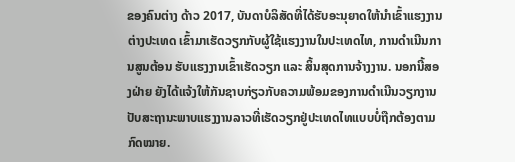ຂອງຄົນຕ່າງ ດ້າວ 2017, ບັນດາບໍລິສັດທີ່ໄດ້ຮັບອະນຸຍາດໃຫ້ນໍາເຂົ້າແຮງງານຕ່າງປະເທດ ເຂົ້າມາເຮັດວຽກກັບຜູ້ໃຊ້ແຮງງານໃນປະເທດໄທ, ການດຳເນີນການສູນຕ້ອນ ຮັບແຮງງານເຂົ້າເຮັດວຽກ ແລະ ສິ້ນສຸດການຈ້າງງານ. ນອກນີ້ສອງຝ່າຍ ຍັງໄດ້ແຈ້ງໃຫ້ກັນຊາບກ່ຽວກັບຄວາມພ້ອມຂອງການດຳເນີນວຽກງານປັບສະຖານະພາບແຮງງານລາວທີ່ເຮັດວຽກຢູ່ປະເທດໄທແບບບໍ່ຖືກຕ້ອງຕາມກົດໝາຍ.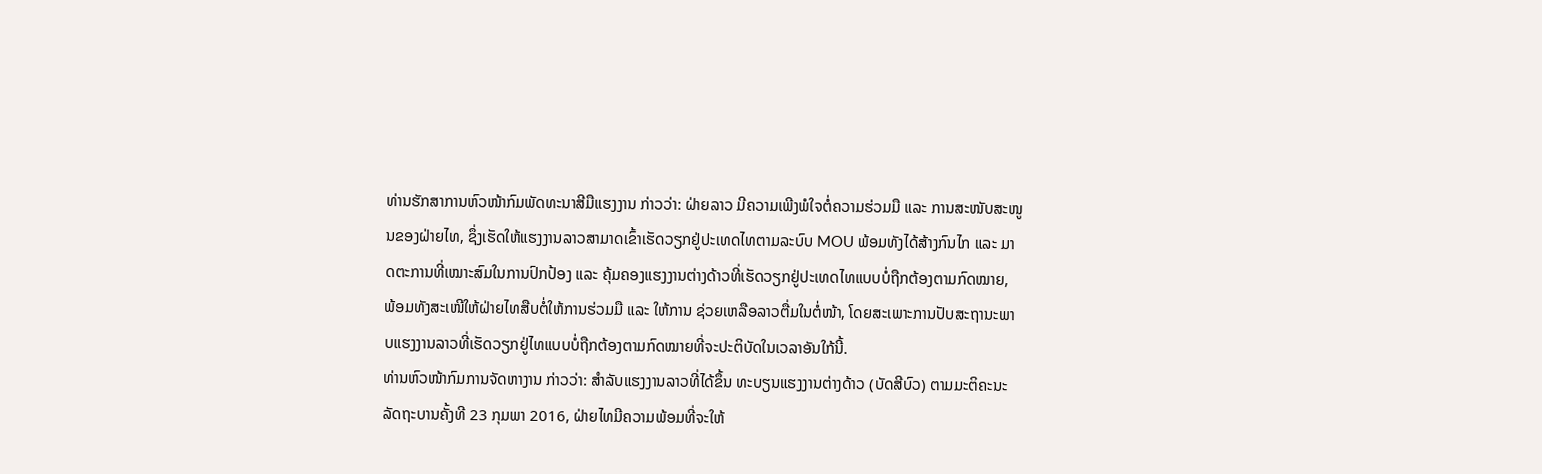ທ່ານຮັກສາການຫົວໜ້າກົມພັດທະນາສີມືແຮງງານ ກ່າວວ່າ: ຝ່າຍລາວ ມີຄວາມເພີງພໍໃຈຕໍ່ຄວາມຮ່ວມມື ແລະ ການສະໜັບສະໜູນຂອງຝ່າຍໄທ, ຊຶ່ງເຮັດໃຫ້ແຮງງານລາວສາມາດເຂົ້າເຮັດວຽກຢູ່ປະເທດໄທຕາມລະບົບ MOU ພ້ອມທັງໄດ້ສ້າງກົນໄກ ແລະ ມາດຕະການທີ່ເໝາະສົມໃນການປົກປ້ອງ ແລະ ຄຸ້ມຄອງແຮງງານຕ່າງດ້າວທີ່ເຮັດວຽກຢູ່ປະເທດໄທແບບບໍ່ຖືກຕ້ອງຕາມກົດໝາຍ, ພ້ອມທັງສະເໜີໃຫ້ຝ່າຍໄທສືບຕໍ່ໃຫ້ການຮ່ວມມື ແລະ ໃຫ້ການ ຊ່ວຍເຫລືອລາວຕື່ມໃນຕໍ່ໜ້າ, ໂດຍສະເພາະການປັບສະຖານະພາບແຮງງານລາວທີ່ເຮັດວຽກຢູ່ໄທແບບບໍ່ຖືກຕ້ອງຕາມກົດໝາຍທີ່ຈະປະຕິບັດໃນເວລາອັນໃກ້ນີ້.
ທ່ານຫົວໜ້າກົມການຈັດຫາງານ ກ່າວວ່າ: ສຳລັບແຮງງານລາວທີ່ໄດ້ຂຶ້ນ ທະບຽນແຮງງານຕ່າງດ້າວ (ບັດສີບົວ) ຕາມມະຕິຄະນະລັດຖະບານຄັ້ງທີ 23 ກຸມພາ 2016, ຝ່າຍໄທມີຄວາມພ້ອມທີ່ຈະໃຫ້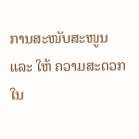ການສະໜັບສະໜູນ ແລະ ໃຫ້ ຄວາມສະດວກໃນ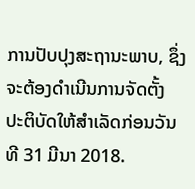ການປັບປຸງສະຖານະພາບ, ຊຶ່ງຈະຕ້ອງດຳເນີນການຈັດຕັ້ງ ປະຕິບັດໃຫ້ສຳເລັດກ່ອນວັນທີ 31 ມີນາ 2018.